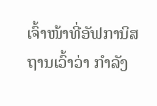ເຈົ້າໜ້າທີ່ອັຟການິສຖານເວົ້າວ່າ ກໍາລັງ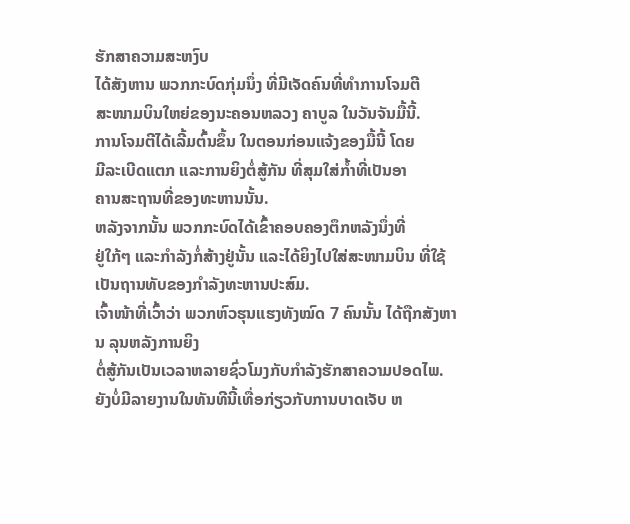ຮັກສາຄວາມສະຫງົບ
ໄດ້ສັງຫານ ພວກກະບົດກຸ່ມນຶ່ງ ທີ່ມີເຈັດຄົນທີ່ທໍາການໂຈມຕີ
ສະໜາມບິນໃຫຍ່ຂອງນະຄອນຫລວງ ຄາບູລ ໃນວັນຈັນມື້ນີ້.
ການໂຈມຕີໄດ້ເລີ້ມຕົ້ນຂຶ້ນ ໃນຕອນກ່ອນແຈ້ງຂອງມື້ນີ້ ໂດຍ
ມີລະເບີດແຕກ ແລະການຍິງຕໍ່ສູ້ກັນ ທີ່ສຸມໃສ່ກໍ້າທີ່ເປັນອາ
ຄານສະຖານທີ່ຂອງທະຫານນັ້ນ.
ຫລັງຈາກນັ້ນ ພວກກະບົດໄດ້ເຂົ້າຄອບຄອງຕຶກຫລັງນຶ່ງທີ່
ຢູ່ໃກ້ໆ ແລະກໍາລັງກໍ່ສ້າງຢູ່ນັ້ນ ແລະໄດ້ຍິງໄປໃສ່ສະໜາມບິນ ທີ່ໃຊ້ເປັນຖານທັບຂອງກໍາລັງທະຫານປະສົມ.
ເຈົ້າໜ້າທີ່ເວົ້າວ່າ ພວກຫົວຮຸນແຮງທັງໝົດ 7 ຄົນນັ້ນ ໄດ້ຖືກສັງຫານ ລຸນຫລັງການຍິງ
ຕໍ່ສູ້ກັນເປັນເວລາຫລາຍຊົ່ວໂມງກັບກໍາລັງຮັກສາຄວາມປອດໄພ.
ຍັງບໍ່ມີລາຍງານໃນທັນທີນີ້ເທື່ອກ່ຽວກັບການບາດເຈັບ ຫ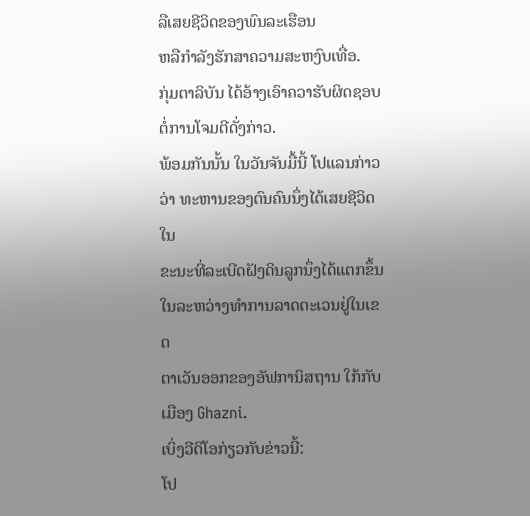ລືເສຍຊີວິດຂອງພົນລະເຮືອນ
ຫລືກໍາລັງຮັກສາຄວາມສະຫງົບເທື່ອ.
ກຸ່ມຕາລິບັນ ໄດ້ອ້າງເອົາຄວາຮັບຜິດຊອບຕໍ່ການໂຈມຕີດັ່ງກ່າວ.
ພ້ອມກັນນັ້ນ ໃນວັນຈັນມື້ນີ້ ໂປແລນກ່າວວ່າ ທະຫານຂອງຕົນຄົນນຶ່ງໄດ້ເສຍຊີວິດ ໃນ
ຂະນະທີ່ລະເບີດຝັງດິນລູກນຶ່ງໄດ້ແຕກຂຶ້ນໃນລະຫວ່າງທໍາການລາດຕະເວນຢູ່ໃນເຂດ
ຕາເວັນອອກຂອງອັຟການິສຖານ ໃກ້ກັບເມືອງ Ghazni.
ເບິ່ງວີດິໂອກ່ຽວກັບຂ່າວນີ້:
ໂປ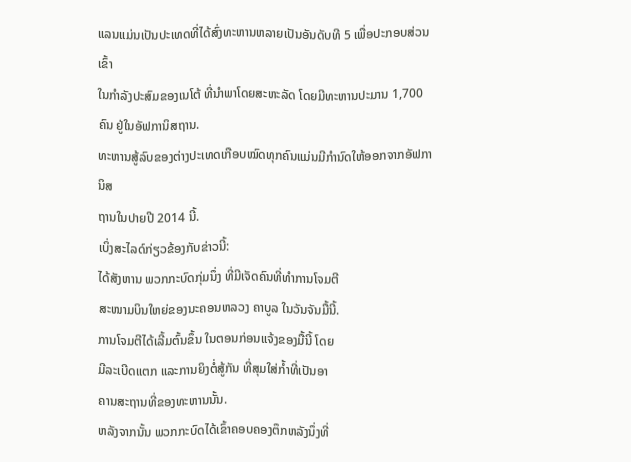ແລນແມ່ນເປັນປະເທດທີ່ໄດ້ສົ່ງທະຫານຫລາຍເປັນອັນດັບທີ 5 ເພື່ອປະກອບສ່ວນເຂົ້າ
ໃນກໍາລັງປະສົມຂອງເນໂຕ້ ທີ່ນໍາພາໂດຍສະຫະລັດ ໂດຍມີທະຫານປະມານ 1,700 ຄົນ ຢູ່ໃນອັຟການິສຖານ.
ທະຫານສູ້ລົບຂອງຕ່າງປະເທດເກືອບໝົດທຸກຄົນແມ່ນມີກໍານົດໃຫ້ອອກຈາກອັຟການິສ
ຖານໃນປາຍປີ 2014 ນີ້.
ເບິ່ງສະໄລດ໌ກ່ຽວຂ້ອງກັບຂ່າວນີ້:
ໄດ້ສັງຫານ ພວກກະບົດກຸ່ມນຶ່ງ ທີ່ມີເຈັດຄົນທີ່ທໍາການໂຈມຕີ
ສະໜາມບິນໃຫຍ່ຂອງນະຄອນຫລວງ ຄາບູລ ໃນວັນຈັນມື້ນີ້.
ການໂຈມຕີໄດ້ເລີ້ມຕົ້ນຂຶ້ນ ໃນຕອນກ່ອນແຈ້ງຂອງມື້ນີ້ ໂດຍ
ມີລະເບີດແຕກ ແລະການຍິງຕໍ່ສູ້ກັນ ທີ່ສຸມໃສ່ກໍ້າທີ່ເປັນອາ
ຄານສະຖານທີ່ຂອງທະຫານນັ້ນ.
ຫລັງຈາກນັ້ນ ພວກກະບົດໄດ້ເຂົ້າຄອບຄອງຕຶກຫລັງນຶ່ງທີ່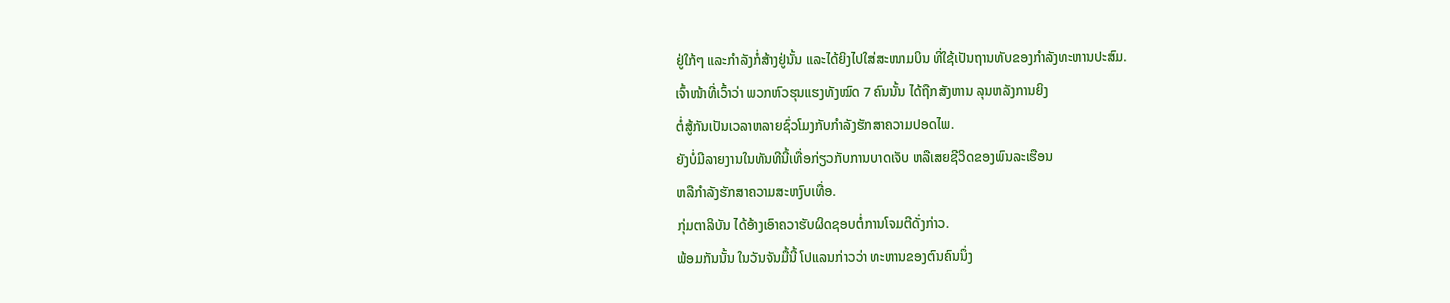ຢູ່ໃກ້ໆ ແລະກໍາລັງກໍ່ສ້າງຢູ່ນັ້ນ ແລະໄດ້ຍິງໄປໃສ່ສະໜາມບິນ ທີ່ໃຊ້ເປັນຖານທັບຂອງກໍາລັງທະຫານປະສົມ.
ເຈົ້າໜ້າທີ່ເວົ້າວ່າ ພວກຫົວຮຸນແຮງທັງໝົດ 7 ຄົນນັ້ນ ໄດ້ຖືກສັງຫານ ລຸນຫລັງການຍິງ
ຕໍ່ສູ້ກັນເປັນເວລາຫລາຍຊົ່ວໂມງກັບກໍາລັງຮັກສາຄວາມປອດໄພ.
ຍັງບໍ່ມີລາຍງານໃນທັນທີນີ້ເທື່ອກ່ຽວກັບການບາດເຈັບ ຫລືເສຍຊີວິດຂອງພົນລະເຮືອນ
ຫລືກໍາລັງຮັກສາຄວາມສະຫງົບເທື່ອ.
ກຸ່ມຕາລິບັນ ໄດ້ອ້າງເອົາຄວາຮັບຜິດຊອບຕໍ່ການໂຈມຕີດັ່ງກ່າວ.
ພ້ອມກັນນັ້ນ ໃນວັນຈັນມື້ນີ້ ໂປແລນກ່າວວ່າ ທະຫານຂອງຕົນຄົນນຶ່ງ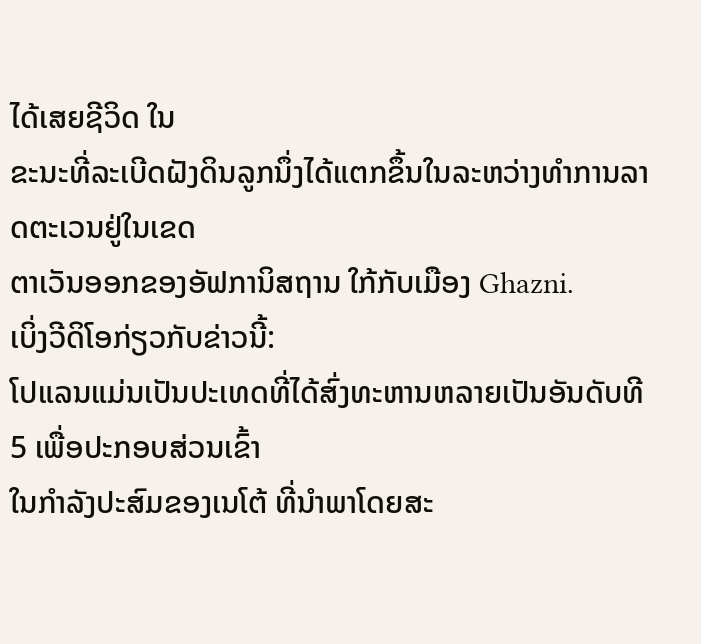ໄດ້ເສຍຊີວິດ ໃນ
ຂະນະທີ່ລະເບີດຝັງດິນລູກນຶ່ງໄດ້ແຕກຂຶ້ນໃນລະຫວ່າງທໍາການລາດຕະເວນຢູ່ໃນເຂດ
ຕາເວັນອອກຂອງອັຟການິສຖານ ໃກ້ກັບເມືອງ Ghazni.
ເບິ່ງວີດິໂອກ່ຽວກັບຂ່າວນີ້:
ໂປແລນແມ່ນເປັນປະເທດທີ່ໄດ້ສົ່ງທະຫານຫລາຍເປັນອັນດັບທີ 5 ເພື່ອປະກອບສ່ວນເຂົ້າ
ໃນກໍາລັງປະສົມຂອງເນໂຕ້ ທີ່ນໍາພາໂດຍສະ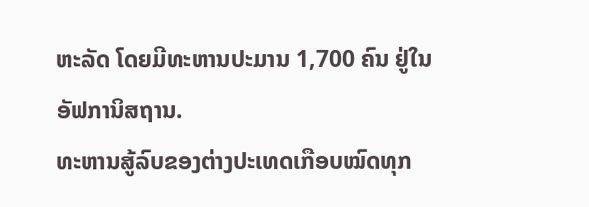ຫະລັດ ໂດຍມີທະຫານປະມານ 1,700 ຄົນ ຢູ່ໃນອັຟການິສຖານ.
ທະຫານສູ້ລົບຂອງຕ່າງປະເທດເກືອບໝົດທຸກ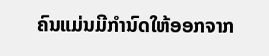ຄົນແມ່ນມີກໍານົດໃຫ້ອອກຈາກ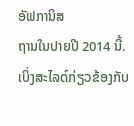ອັຟການິສ
ຖານໃນປາຍປີ 2014 ນີ້.
ເບິ່ງສະໄລດ໌ກ່ຽວຂ້ອງກັບ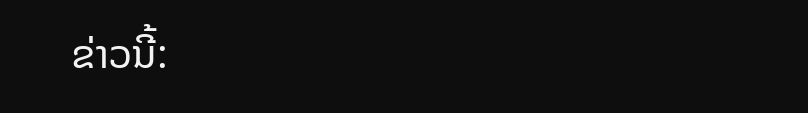ຂ່າວນີ້: